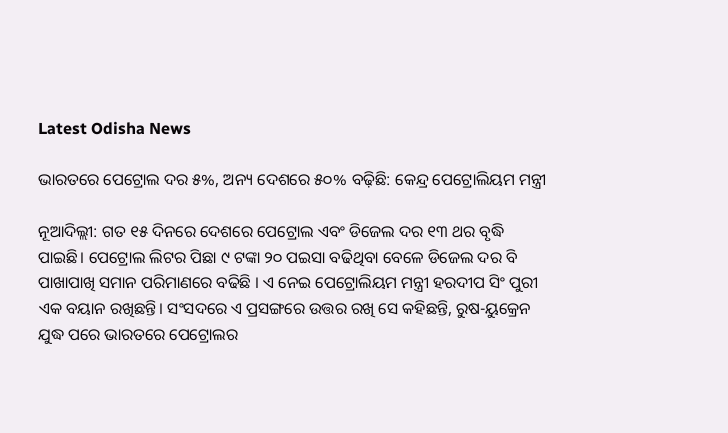Latest Odisha News

ଭାରତରେ ପେଟ୍ରୋଲ ଦର ୫%, ଅନ୍ୟ ଦେଶରେ ୫୦% ବଢ଼ିଛି: କେନ୍ଦ୍ର ପେଟ୍ରୋଲିୟମ ମନ୍ତ୍ରୀ

ନୂଆଦିଲ୍ଲୀ: ଗତ ୧୫ ଦିନରେ ଦେଶରେ ପେଟ୍ରୋଲ ଏବଂ ଡିଜେଲ ଦର ୧୩ ଥର ବୃଦ୍ଧି ପାଇଛି। ପେଟ୍ରୋଲ ଲିଟର ପିଛା ୯ ଟଙ୍କା ୨୦ ପଇସା ବଢିଥିବା ବେଳେ ଡିଜେଲ ଦର ବି ପାଖାପାଖି ସମାନ ପରିମାଣରେ ବଢିଛି । ଏ ନେଇ ପେଟ୍ରୋଲିୟମ ମନ୍ତ୍ରୀ ହରଦୀପ ସିଂ ପୁରୀ ଏକ ବୟାନ ରଖିଛନ୍ତି। ସଂସଦରେ ଏ ପ୍ରସଙ୍ଗରେ ଉତ୍ତର ରଖି ସେ କହିଛନ୍ତି, ରୁଷ-ୟୁକ୍ରେନ ଯୁଦ୍ଧ ପରେ ଭାରତରେ ପେଟ୍ରୋଲର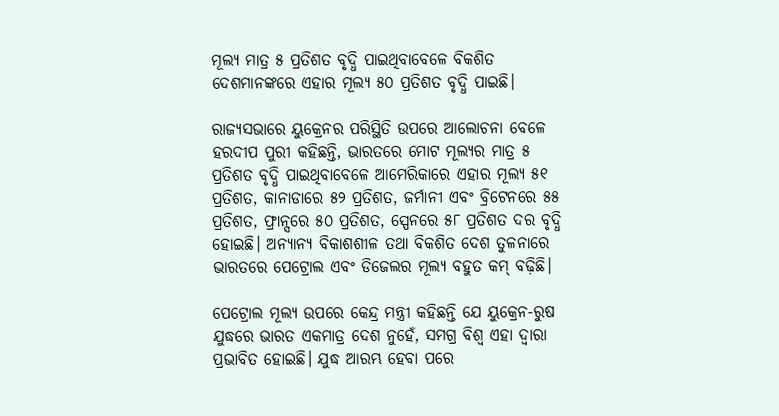ମୂଲ୍ୟ ମାତ୍ର ୫ ପ୍ରତିଶତ ବୃଦ୍ଧି ପାଇଥିବାବେଳେ ବିକଶିତ ଦେଶମାନଙ୍କରେ ଏହାର ମୂଲ୍ୟ ୫୦ ପ୍ରତିଶତ ବୃଦ୍ଧି ପାଇଛି।

ରାଜ୍ୟସଭାରେ ୟୁକ୍ରେନର ପରିସ୍ଥିତି ଉପରେ ଆଲୋଚନା ବେଳେ ହରଦୀପ ପୁରୀ କହିଛନ୍ତି, ଭାରତରେ ମୋଟ ମୂଲ୍ୟର ମାତ୍ର ୫ ପ୍ରତିଶତ ବୃଦ୍ଧି ପାଇଥିବାବେଳେ ଆମେରିକାରେ ଏହାର ମୂଲ୍ୟ ୫୧ ପ୍ରତିଶତ, କାନାଡାରେ ୫୨ ପ୍ରତିଶତ, ଜର୍ମାନୀ ଏବଂ ବ୍ରିଟେନରେ ୫୫ ପ୍ରତିଶତ, ଫ୍ରାନ୍ସରେ ୫୦ ପ୍ରତିଶତ, ସ୍ପେନରେ ୫୮ ପ୍ରତିଶତ ଦର ବୃଦ୍ଧି ହୋଇଛି। ଅନ୍ୟାନ୍ୟ ବିକାଶଶୀଳ ତଥା ବିକଶିତ ଦେଶ ତୁଳନାରେ ଭାରତରେ ପେଟ୍ରୋଲ ଏବଂ ଡିଜେଲର ମୂଲ୍ୟ ବହୁତ କମ୍ ବଢ଼ିଛି।

ପେଟ୍ରୋଲ ମୂଲ୍ୟ ଉପରେ କେନ୍ଦ୍ର ମନ୍ତ୍ରୀ କହିଛନ୍ତି ଯେ ୟୁକ୍ରେନ-ରୁଷ ଯୁଦ୍ଧରେ ଭାରତ ଏକମାତ୍ର ଦେଶ ନୁହେଁ, ସମଗ୍ର ବିଶ୍ୱ ଏହା ଦ୍ୱାରା ପ୍ରଭାବିତ ହୋଇଛି। ଯୁଦ୍ଧ ଆରମ୍ଭ ହେବା ପରେ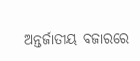ଅନ୍ତର୍ଜାତୀୟ ବଜାରରେ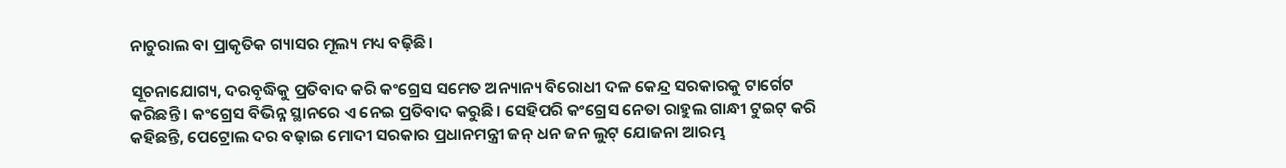ନାଚୁରାଲ ବା ପ୍ରାକୃତିକ ଗ୍ୟାସର ମୂଲ୍ୟ ମଧ୍ୟ ବଢ଼ିଛି।

ସୂଚନାଯୋଗ୍ୟ, ଦରବୃଦ୍ଧିକୁ ପ୍ରତିବାଦ କରି କଂଗ୍ରେସ ସମେତ ଅନ୍ୟାନ୍ୟ ବିରୋଧୀ ଦଳ କେନ୍ଦ୍ର ସରକାରକୁ ଟାର୍ଗେଟ କରିଛନ୍ତି । କଂଗ୍ରେସ ବିଭିନ୍ନ ସ୍ଥାନରେ ଏ ନେଇ ପ୍ରତିବାଦ କରୁଛି। ସେହିପରି କଂଗ୍ରେସ ନେତା ରାହୁଲ ଗାନ୍ଧୀ ଟୁଇଟ୍ କରି କହିଛନ୍ତି, ପେଟ୍ରୋଲ ଦର ବଢ଼ାଇ ମୋଦୀ ସରକାର ପ୍ରଧାନମନ୍ତ୍ରୀ ଜନ୍ ଧନ ଜନ ଲୁଟ୍ ଯୋଜନା ଆରମ୍ଭ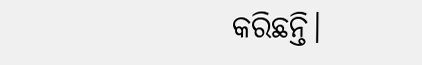କରିଛନ୍ତି।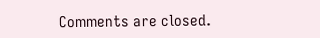Comments are closed.